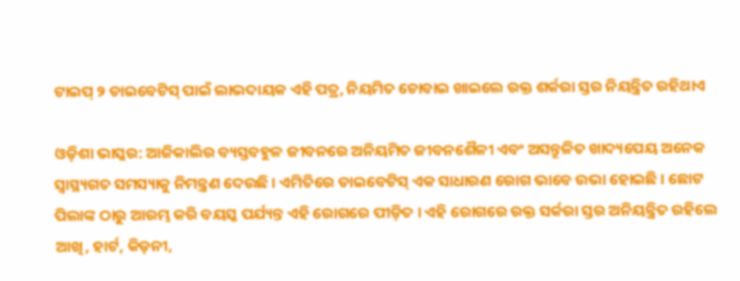ଟାଇପ୍ ୨ ଡାଇବେଟିସ୍ ପାଇଁ ଲାଭଦାୟକ ଏହି ପତ୍ର, ନିୟମିତ ଚୋବାଇ ଖାଇଲେ ରକ୍ତ ଶର୍କରା ସ୍ତର ନିୟନ୍ତ୍ରିତ ରହିଥାଏ

ଓଡ଼ିଶା ଭାସ୍କର: ଆଜିକାଲିର ବ୍ୟସ୍ତବହୁଳ ଜୀବନରେ ଅନିୟମିତ ଜୀବନଶୈଳୀ ଏବଂ ଅସନ୍ତୁଳିତ ଖାଦ୍ୟପେୟ ଅନେକ ସ୍ୱାସ୍ଥ୍ୟଗତ ସମସ୍ୟାକୁ ନିମନ୍ତ୍ରଣ ଦେଉଛି । ଏମିତିରେ ଡାଇବେଟିସ୍ ଏକ ସାଧାରଣ ରୋଗ ଭାବେ ଉଭା ହୋଇଛି । ଛୋଟ ପିଲାଙ୍କ ଠାରୁ ଆରମ୍ଭ କରି ବୟସ୍କ ପର୍ଯ୍ୟନ୍ତ ଏହି ରୋଗରେ ପୀଡ଼ିତ । ଏହି ରୋଗରେ ରକ୍ତ ସର୍କରା ସ୍ତର ଅନିୟନ୍ତ୍ରିତ ରହିଲେ ଆଖି, ହାର୍ଟ, କିଡ଼ନୀ,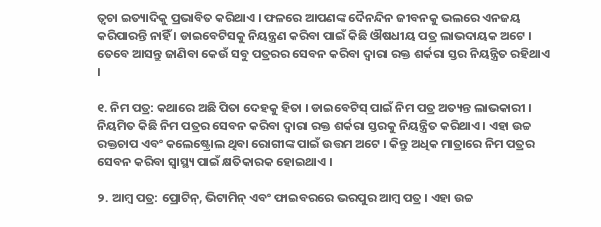ତ୍ୱଚା ଇତ୍ୟାଦିକୁ ପ୍ରଭାବିତ କରିଥାଏ । ଫଳରେ ଆପଣଙ୍କ ଦୈନନ୍ଦିନ ଜୀବନକୁ ଭଲରେ ଏନଜୟ କରିପାରନ୍ତି ନାହିଁ । ଡାଇବେଟିସକୁ ନିୟନ୍ତ୍ରଣ କରିବା ପାଇଁ କିଛି ଔଷଧୀୟ ପତ୍ର ଲାଭଦାୟକ ଅଟେ । ତେବେ ଆସନ୍ତୁ ଜାଣିବା କେଉଁ ସବୁ ପତ୍ରରର ସେବନ କରିବା ଦ୍ୱାରା ରକ୍ତ ଶର୍କରା ସ୍ତର ନିୟନ୍ତ୍ରିତ ରହିଥାଏ ।

୧. ନିମ ପତ୍ର: କଥାରେ ଅଛି ପିତା ଦେହକୁ ହିତା । ଡାଇବେଟିସ୍ ପାଇଁ ନିମ ପତ୍ର ଅତ୍ୟନ୍ତ ଲାଭକାରୀ । ନିୟମିତ କିଛି ନିମ ପତ୍ରର ସେବନ କରିବା ଦ୍ୱାରା ରକ୍ତ ଶର୍କରା ସ୍ତରକୁ ନିୟନ୍ତ୍ରିତ କରିଥାଏ । ଏହା ଉଚ୍ଚ ରକ୍ତଚାପ ଏବଂ କଲେଷ୍ଟ୍ରୋଲ ଥିବା ରୋଗୀଙ୍କ ପାଇଁ ଉତ୍ତମ ଅଟେ । କିନ୍ତୁ ଅଧିକ ମାତ୍ରାରେ ନିମ ପତ୍ରର ସେବନ କରିବା ସ୍ୱାସ୍ଥ୍ୟ ପାଇଁ କ୍ଷତିକାରକ ହୋଇଥାଏ ।

୨. ଆମ୍ବ ପତ୍ର: ପ୍ରୋଟିନ୍‌, ଭିଟାମିନ୍ ଏବଂ ଫାଇବରରେ ଭରପୁର ଆମ୍ବ ପତ୍ର । ଏହା ଉଚ୍ଚ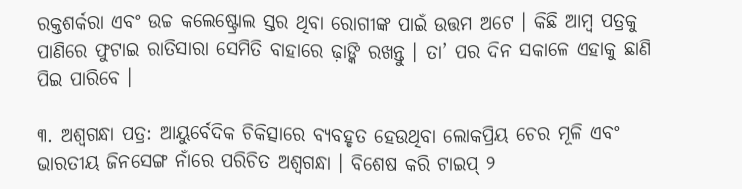ରକ୍ତଶର୍କରା ଏବଂ ଉଚ୍ଚ କଲେଷ୍ଟ୍ରୋଲ ସ୍ତର ଥିବା ରୋଗୀଙ୍କ ପାଇଁ ଉତ୍ତମ ଅଟେ । କିଛି ଆମ୍ବ ପତ୍ରକୁ ପାଣିରେ ଫୁଟାଇ ରାତିସାରା ସେମିତି ବାହାରେ ଢ଼ାଙ୍କି ରଖନ୍ତୁ । ତା’ ପର ଦିନ ସକାଳେ ଏହାକୁ ଛାଣି ପିଇ ପାରିବେ ।

୩. ଅଶ୍ୱଗନ୍ଧା ପତ୍ର: ଆୟୁର୍ବେଦିକ ଚିକିତ୍ସାରେ ବ୍ୟବହୃତ ହେଉଥିବା ଲୋକପ୍ରିୟ ଚେର ମୂଳି ଏବଂ ଭାରତୀୟ ଜିନସେଙ୍ଗ ନାଁରେ ପରିଚିତ ଅଶ୍ୱଗନ୍ଧା । ବିଶେଷ କରି ଟାଇପ୍ ୨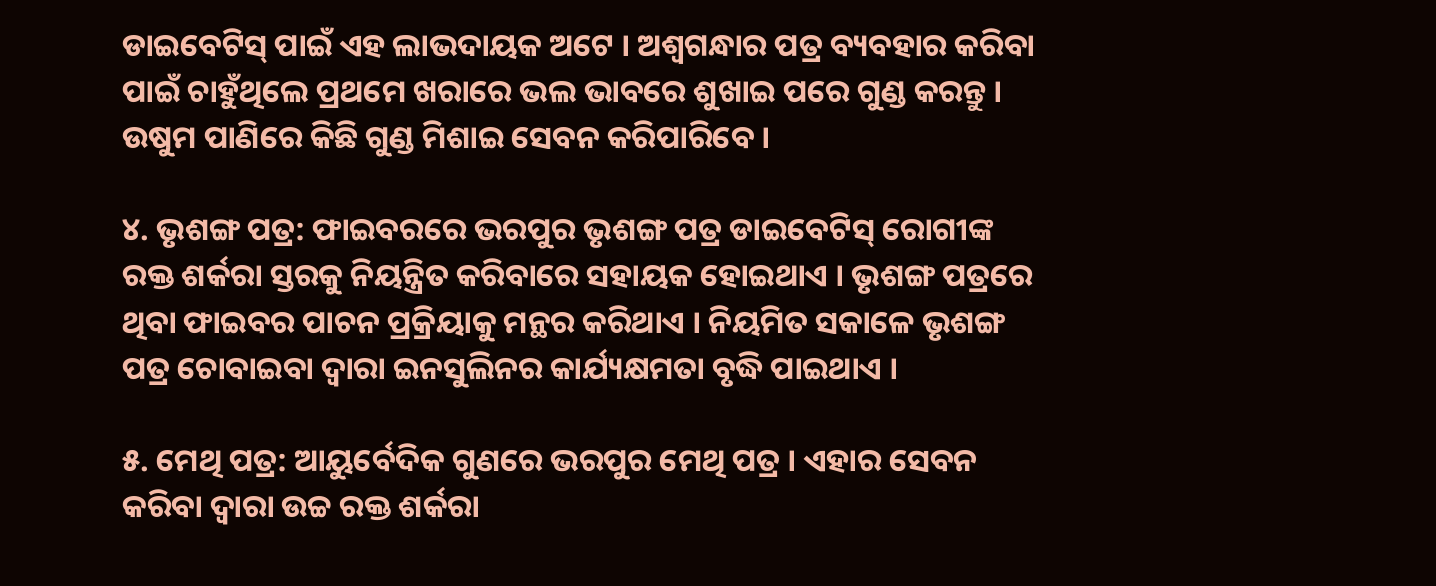ଡାଇବେଟିସ୍ ପାଇଁ ଏହ ଲାଭଦାୟକ ଅଟେ । ଅଶ୍ୱଗନ୍ଧାର ପତ୍ର ବ୍ୟବହାର କରିବା ପାଇଁ ଚାହୁଁଥିଲେ ପ୍ରଥମେ ଖରାରେ ଭଲ ଭାବରେ ଶୁଖାଇ ପରେ ଗୁଣ୍ଡ କରନ୍ତୁ । ଉଷୁମ ପାଣିରେ କିଛି ଗୁଣ୍ଡ ମିଶାଇ ସେବନ କରିପାରିବେ ।

୪. ଭୃଶଙ୍ଗ ପତ୍ର: ଫାଇବରରେ ଭରପୁର ଭୃଶଙ୍ଗ ପତ୍ର ଡାଇବେଟିସ୍ ରୋଗୀଙ୍କ ରକ୍ତ ଶର୍କରା ସ୍ତରକୁ ନିୟନ୍ତ୍ରିତ କରିବାରେ ସହାୟକ ହୋଇଥାଏ । ଭୃଶଙ୍ଗ ପତ୍ରରେ ଥିବା ଫାଇବର ପାଚନ ପ୍ରକ୍ରିୟାକୁ ମନ୍ଥର କରିଥାଏ । ନିୟମିତ ସକାଳେ ଭୃଶଙ୍ଗ ପତ୍ର ଚୋବାଇବା ଦ୍ୱାରା ଇନସୁଲିନର କାର୍ଯ୍ୟକ୍ଷମତା ବୃଦ୍ଧି ପାଇଥାଏ ।

୫. ମେଥି ପତ୍ର: ଆୟୁର୍ବେଦିକ ଗୁଣରେ ଭରପୁର ମେଥି ପତ୍ର । ଏହାର ସେବନ କରିବା ଦ୍ୱାରା ଉଚ୍ଚ ରକ୍ତ ଶର୍କରା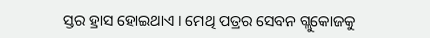ସ୍ତର ହ୍ରାସ ହୋଇଥାଏ । ମେଥି ପତ୍ରର ସେବନ ଗ୍ଲୁକୋଜକୁ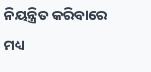ନିୟନ୍ତ୍ରିତ କରିବାରେ ମଧ୍ୟ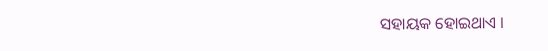ସହାୟକ ହୋଇଥାଏ ।